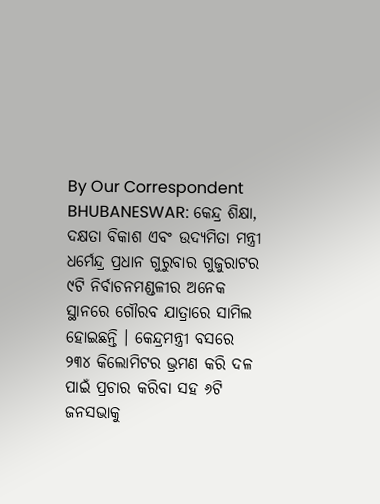By Our Correspondent
BHUBANESWAR: କେନ୍ଦ୍ର ଶିକ୍ଷା, ଦକ୍ଷତା ବିକାଶ ଏବଂ ଉଦ୍ୟମିତା ମନ୍ତ୍ରୀ ଧର୍ମେନ୍ଦ୍ର ପ୍ରଧାନ ଗୁରୁବାର ଗୁଜୁରାଟର ୯ଟି ନିର୍ବାଚନମଣ୍ଡଳୀର ଅନେକ ସ୍ଥାନରେ ଗୌରବ ଯାତ୍ରାରେ ସାମିଲ ହୋଇଛନ୍ତି । କେନ୍ଦ୍ରମନ୍ତ୍ରୀ ବସରେ ୨୩୪ କିଲୋମିଟର ଭ୍ରମଣ କରି ଦଳ ପାଇଁ ପ୍ରଚାର କରିବା ସହ ୬ଟି ଜନସଭାକୁ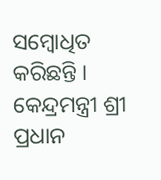ସମ୍ବୋଧିତ କରିଛନ୍ତି ।
କେନ୍ଦ୍ରମନ୍ତ୍ରୀ ଶ୍ରୀ ପ୍ରଧାନ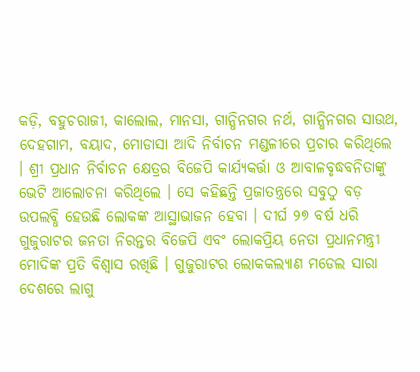କଡ଼ି, ବହୁଚରାଜୀ, କାଲୋଲ, ମାନସା, ଗାନ୍ଧିନଗର ନର୍ଥ, ଗାନ୍ଧିନଗର ସାଉଥ, ଦେହଗାମ, ବୟାଦ, ମୋଡାସା ଆଦି ନିର୍ବାଚନ ମଣ୍ଡଳୀରେ ପ୍ରଚାର କରିଥିଲେ । ଶ୍ରୀ ପ୍ରଧାନ ନିର୍ବାଚନ କ୍ଷେତ୍ରର ବିଜେପି କାର୍ଯ୍ୟକର୍ତ୍ତା ଓ ଆବାଳବୃଦ୍ଧବନିତାଙ୍କୁ ଭେଟି ଆଲୋଚନା କରିଥିଲେ । ସେ କହିଛନ୍ତି ପ୍ରଜାତନ୍ତ୍ରରେ ସବୁଠୁ ବଡ଼ ଉପଲବ୍ଧି ହେଉଛି ଲୋକଙ୍କ ଆସ୍ଥାଭାଜନ ହେବା । ଦୀର୍ଘ ୨୭ ବର୍ଷ ଧରି ଗୁଜୁରାଟର ଜନତା ନିରନ୍ତର ବିଜେପି ଏବଂ ଲୋକପ୍ରିୟ ନେତା ପ୍ରଧାନମନ୍ତ୍ରୀ ମୋଦିଙ୍କ ପ୍ରତି ବିଶ୍ୱାସ ରଖିଛି । ଗୁଜୁରାଟର ଲୋକକଲ୍ୟାଣ ମଡେଲ ସାରା ଦେଶରେ ଲାଗୁ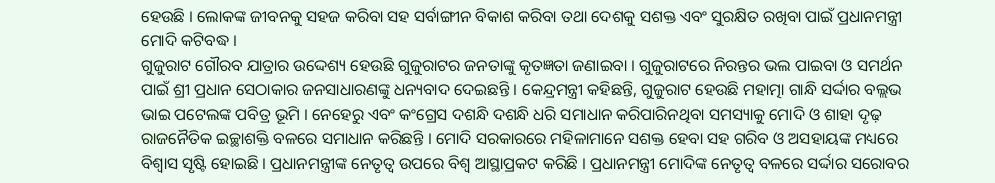ହେଉଛି । ଲୋକଙ୍କ ଜୀବନକୁ ସହଜ କରିବା ସହ ସର୍ବାଙ୍ଗୀନ ବିକାଶ କରିବା ତଥା ଦେଶକୁ ସଶକ୍ତ ଏବଂ ସୁରକ୍ଷିତ ରଖିବା ପାଇଁ ପ୍ରଧାନମନ୍ତ୍ରୀ ମୋଦି କଟିବଦ୍ଧ ।
ଗୁଜୁରାଟ ଗୌରବ ଯାତ୍ରାର ଉଦ୍ଦେଶ୍ୟ ହେଉଛି ଗୁଜୁରାଟର ଜନତାଙ୍କୁ କୃତଜ୍ଞତା ଜଣାଇବା । ଗୁଜୁରାଟରେ ନିରନ୍ତର ଭଲ ପାଇବା ଓ ସମର୍ଥନ ପାଇଁ ଶ୍ରୀ ପ୍ରଧାନ ସେଠାକାର ଜନସାଧାରଣଙ୍କୁ ଧନ୍ୟବାଦ ଦେଇଛନ୍ତି । କେନ୍ଦ୍ରମନ୍ତ୍ରୀ କହିଛନ୍ତି, ଗୁଜୁରାଟ ହେଉଛି ମହାତ୍ମା ଗାନ୍ଧି ସର୍ଦ୍ଦାର ବଲ୍ଲଭ ଭାଇ ପଟେଲଙ୍କ ପବିତ୍ର ଭୂମି । ନେହେରୁ ଏବଂ କଂଗ୍ରେସ ଦଶନ୍ଧି ଦଶନ୍ଧି ଧରି ସମାଧାନ କରିପାରିନଥିବା ସମସ୍ୟାକୁ ମୋଦି ଓ ଶାହା ଦୃଢ଼ ରାଜନୈତିକ ଇଚ୍ଛାଶକ୍ତି ବଳରେ ସମାଧାନ କରିଛନ୍ତି । ମୋଦି ସରକାରରେ ମହିଳାମାନେ ସଶକ୍ତ ହେବା ସହ ଗରିବ ଓ ଅସହାୟଙ୍କ ମଧ୍ୟରେ ବିଶ୍ୱାସ ସୃଷ୍ଟି ହୋଇଛି । ପ୍ରଧାନମନ୍ତ୍ରୀଙ୍କ ନେତୃତ୍ୱ ଉପରେ ବିଶ୍ୱ ଆସ୍ଥାପ୍ରକଟ କରିଛି । ପ୍ରଧାନମନ୍ତ୍ରୀ ମୋଦିଙ୍କ ନେତୃତ୍ୱ ବଳରେ ସର୍ଦ୍ଦାର ସରୋବର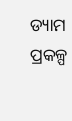ଡ୍ୟାମ ପ୍ରକଳ୍ପ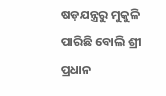ଷଡ଼ଯନ୍ତ୍ରରୁ ମୁକୁଳି ପାରିଛି ବୋଲି ଶ୍ରୀ ପ୍ରଧାନ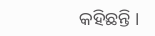କହିଛନ୍ତି ।